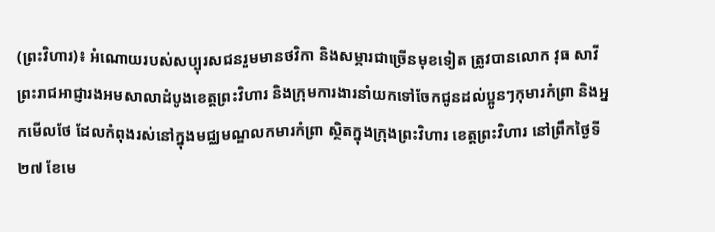(ព្រះវិហារ)៖ អំណោយរបស់សប្បុរសជនរួមមានថវិកា និងសម្ភារជាច្រើនមុខទៀត ត្រូវបានលោក វុធ សាវី ព្រះរាជអាជ្ញារងអមសាលាដំបូងខេត្តព្រះវិហារ និងក្រុមការងារនាំយកទៅចែកជូនដល់ប្អូនៗកុមារកំព្រា និងអ្នកមើលថែ ដែលកំពុងរស់នៅក្នុងមជ្ឈមណ្ឌលកមារកំព្រា ស្ថិតក្នុងក្រុងព្រះវិហារ ខេត្តព្រះវិហារ នៅព្រឹកថ្ងៃទី២៧ ខែមេ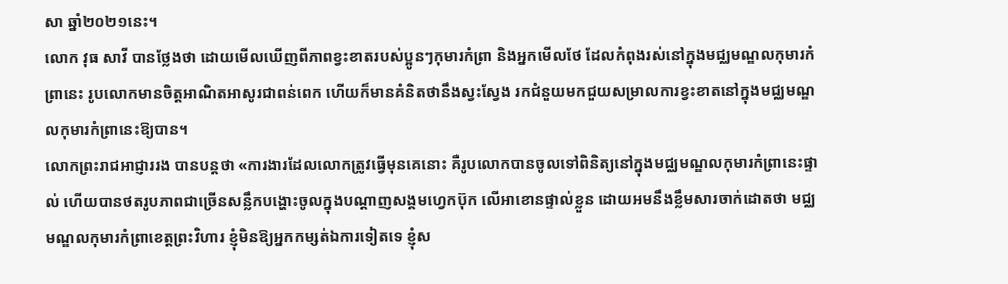សា ឆ្នាំ២០២១នេះ។
លោក វុធ សាវី បានថ្លែងថា ដោយមើលឃើញពីភាពខ្វះខាតរបស់ប្អូនៗកុមារកំព្រា និងអ្នកមើលថែ ដែលកំពុងរស់នៅក្នុងមជ្ឈមណ្ឌលកុមារកំព្រានេះ រូបលោកមានចិត្តអាណិតអាសូរជាពន់ពេក ហើយក៏មានគំនិតថានឹងស្វះស្វែង រកជំនួយមកជួយសម្រាលការខ្វះខាតនៅក្នុងមជ្ឈមណ្ឌលកុមារកំព្រានេះឱ្យបាន។
លោកព្រះរាជអាជ្ញាររង បានបន្តថា «ការងារដែលលោកត្រូវធ្វើមុនគេនោះ គឺរូបលោកបានចូលទៅពិនិត្យនៅក្នុងមជ្ឈមណ្ឌលកុមារកំព្រានេះផ្ទាល់ ហើយបានថតរូបភាពជាច្រើនសន្លឹកបង្ហោះចូលក្នុងបណ្តាញសង្គមហ្វេកប៊ុក លើអាខោនផ្ទាល់ខ្លួន ដោយអមនឹងខ្លឹមសារចាក់ដោតថា មជ្ឈមណ្ឌលកុមារកំព្រាខេត្តព្រះវិហារ ខ្ញុំមិនឱ្យអ្នកកម្សត់ឯការទៀតទេ ខ្ញុំស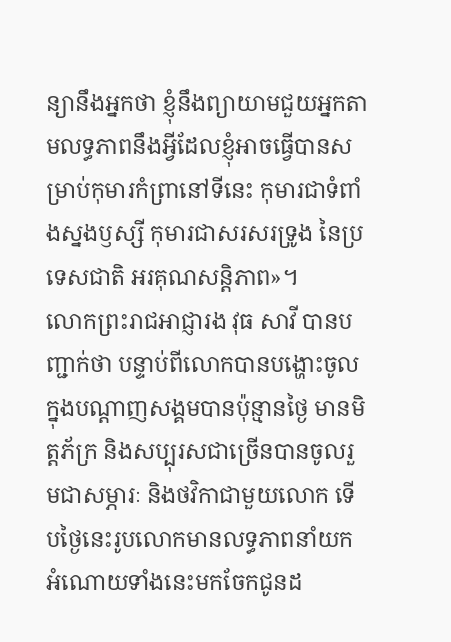ន្យានឹងអ្នកថា ខ្ញុំនឹងព្យាយាមជួយអ្នកតាមលទ្ធភាពនឹងអ្វីដែលខ្ញុំអាចធ្វើបានសម្រាប់កុមារកំព្រានៅទីនេះ កុមារជាទំពាំងស្នងឫស្សី កុមារជាសរសរទ្រូង នៃប្រទេសជាតិ អរគុណសន្តិភាព»។
លោកព្រះរាជអាជ្ញារង វុធ សាវី បានបញ្ជាក់ថា បន្ទាប់ពីលោកបានបង្ហោះចូលក្នុងបណ្តាញសង្គមបានប៉ុន្មានថ្ងៃ មានមិត្តភ័ក្រ និងសប្បុរសជាច្រើនបានចូលរួមជាសម្ភារៈ និងថវិកាជាមួយលោក ទើបថ្ងៃនេះរូបលោកមានលទ្ធភាពនាំយកអំណោយទាំងនេះមកចែកជូនដ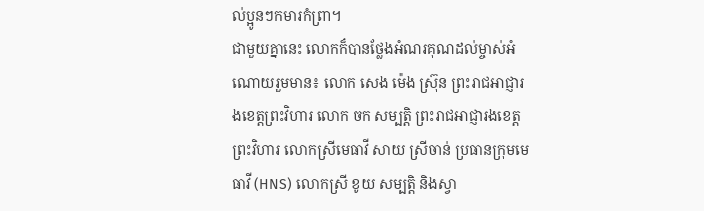ល់ប្អូនៗកមារកំព្រា។
ជាមួយគ្នានេះ លោកក៏បានថ្លែងអំណរគុណដល់ម្ចាស់អំណោយរួមមាន៖ លោក សេង ម៉េង ស្រ៊ុន ព្រះរាជអាជ្ញារងខេត្តព្រះវិហារ លោក ចក សម្បត្តិ ព្រះរាជអាជ្ញារងខេត្តព្រះវិហារ លោកស្រីមេធាវី សាយ ស្រីចាន់ ប្រធានក្រុមមេធាវី (HNS) លោកស្រី ខូយ សម្បត្តិ និងស្វា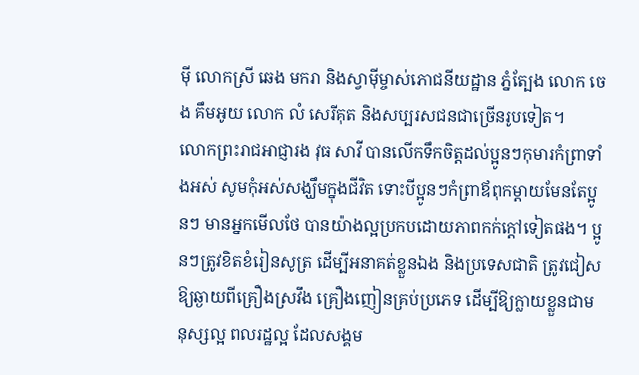មុី លោកស្រី ឆេង មករា និងស្វាមុីម្ចាស់ភោជនីយដ្ឋាន ភ្នំត្បែង លោក ចេង គឹមអូយ លោក លំ សេរីគុត និងសប្បរសជនជាច្រើនរូបទៀត។
លោកព្រះរាជអាជ្ញារង វុធ សាវី បានលើកទឹកចិត្តដល់ប្អូនៗកុមារកំព្រាទាំងអស់ សូមកុំអស់សង្ឃឹមក្នុងជីវិត ទោះបីប្អូនៗកំព្រាឪពុកម្តាយមែនតែប្អូនៗ មានអ្នកមើលថែ បានយ៉ាងល្អប្រកបដោយភាពកក់ក្តៅទៀតផង។ ប្អូនៗត្រូវខិតខំរៀនសូត្រ ដើម្បីអនាគត់ខ្លួនឯង និងប្រទេសជាតិ ត្រូវជៀសឱ្យឆ្ងាយពីគ្រឿងស្រវឹង គ្រឿងញៀនគ្រប់ប្រភេទ ដើម្បីឱ្យក្លាយខ្លួនជាមនុស្សល្អ ពលរដ្ឋល្អ ដែលសង្គម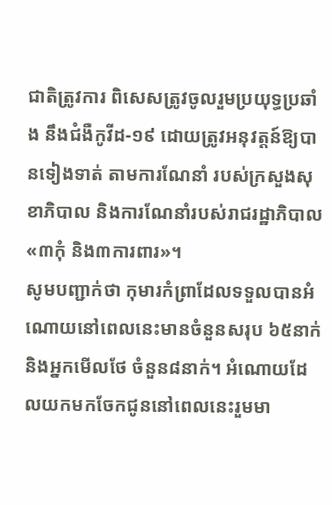ជាតិត្រូវការ ពិសេសត្រូវចូលរួមប្រយុទ្ធប្រឆាំង នឹងជំងឺកូវីដ-១៩ ដោយត្រូវអនុវត្តន៍ឱ្យបានទៀងទាត់ តាមការណែនាំ របស់ក្រសួងសុខាភិបាល និងការណែនាំរបស់រាជរដ្ឋាភិបាល «៣កុំ និង៣ការពារ»។
សូមបញ្ជាក់ថា កុមារកំព្រាដែលទទួលបានអំណោយនៅពេលនេះមានចំនួនសរុប ៦៥នាក់ និងអ្នកមើលថែ ចំនួន៨នាក់។ អំណោយដែលយកមកចែកជូននៅពេលនេះរួមមា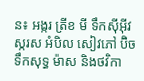ន៖ អង្ករ ត្រីខ មី ទឹកសុីអុីវ ស្ករស អំបិល សៀវភៅ ប៊ិច ទឹកសុទ្ធ ម៉ាស និងថវិកា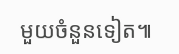មួយចំនួនទៀត៕